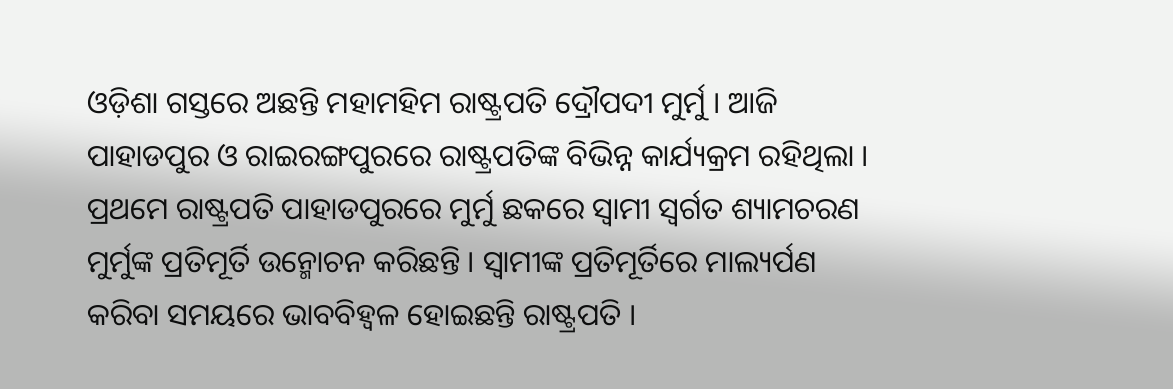ଓଡ଼ିଶା ଗସ୍ତରେ ଅଛନ୍ତି ମହାମହିମ ରାଷ୍ଟ୍ରପତି ଦ୍ରୌପଦୀ ମୁର୍ମୁ । ଆଜି ପାହାଡପୁର ଓ ରାଇରଙ୍ଗପୁରରେ ରାଷ୍ଟ୍ରପତିଙ୍କ ବିଭିନ୍ନ କାର୍ଯ୍ୟକ୍ରମ ରହିଥିଲା । ପ୍ରଥମେ ରାଷ୍ଟ୍ରପତି ପାହାଡପୁରରେ ମୁର୍ମୁ ଛକରେ ସ୍ୱାମୀ ସ୍ୱର୍ଗତ ଶ୍ୟାମଚରଣ ମୁର୍ମୁଙ୍କ ପ୍ରତିମୂର୍ତି ଉନ୍ମୋଚନ କରିଛନ୍ତି । ସ୍ୱାମୀଙ୍କ ପ୍ରତିମୂର୍ତିରେ ମାଲ୍ୟର୍ପଣ କରିବା ସମୟରେ ଭାବବିହ୍ୱଳ ହୋଇଛନ୍ତି ରାଷ୍ଟ୍ରପତି ।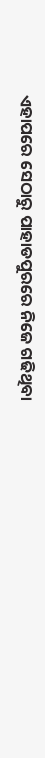ଏହାପରେ ସେଠାରୁ ପାହାଡପୁରରେ ନିଜେ ଗଢିଥିବା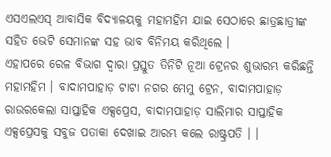ଏସଏଲଏସ୍ ଆବାସିକ ବିଦ୍ୟାଳୟକୁ ମହାମହିମ ଯାଇ ସେଠାରେ ଛାତ୍ରଛାତ୍ରୀଙ୍କ ସହିତ ଭେଟି ସେମାନଙ୍କ ସହ ଭାବ ବିନିମୟ କରିଥିଲେ ।
ଏହାପରେ ରେଳ ବିଭାଗ ଦ୍ୱାରା ପ୍ରସ୍ତୁତ ତିନିଟି ନୂଆ ଟ୍ରେନର ଶୁଭାରମ୍ଭ କରିଛନ୍ତି ମହାମହିମ । ବାଦାମପାହାଡ଼ ଟାଟା ନଗର ମେମୁ ଟ୍ରେନ, ବାଦାମପାହାଡ଼ ରାଉରକେଲା ସାପ୍ତାହିକ ଏକ୍ସପ୍ରେସ, ବାଦାମପାହାଡ଼ ସାଲିମାର ସାପ୍ତାହିକ ଏକ୍ସପ୍ରେସକୁ ସବୁଜ ପତାକା ଦେଖାଇ ଆରମ୍ଭ କଲେ ରାଷ୍ଟ୍ରପତି । ।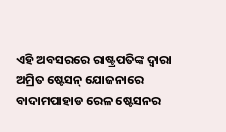ଏହି ଅବସରରେ ରାଷ୍ଟ୍ରପତିଙ୍କ ଦ୍ୱାରା ଅମ୍ରିତ ଷ୍ଟେସନ୍ ଯୋଜନାରେ ବାଦାମପାହାଡ ରେଳ ଷ୍ଟେସନର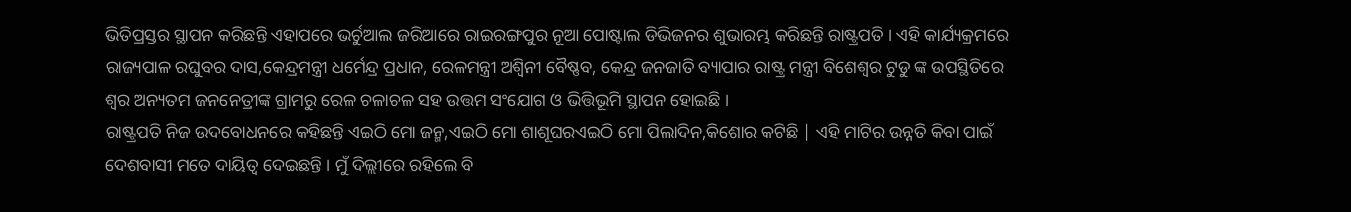ଭିତିପ୍ରସ୍ତର ସ୍ଥାପନ କରିଛନ୍ତି ଏହାପରେ ଭର୍ଚୁଆଲ ଜରିଆରେ ରାଇରଙ୍ଗପୁର ନୂଆ ପୋଷ୍ଟାଲ ଡିଭିଜନର ଶୁଭାରମ୍ଭ କରିଛନ୍ତି ରାଷ୍ଟ୍ରପତି । ଏହି କାର୍ଯ୍ୟକ୍ରମରେ ରାଜ୍ୟପାଳ ରଘୁବର ଦାସ,କେନ୍ଦ୍ରମନ୍ତ୍ରୀ ଧର୍ମେନ୍ଦ୍ର ପ୍ରଧାନ, ରେଳମନ୍ତ୍ରୀ ଅଶ୍ୱିନୀ ବୈଷ୍ଣବ, କେନ୍ଦ୍ର ଜନଜାତି ବ୍ୟାପାର ରାଷ୍ଟ୍ର ମନ୍ତ୍ରୀ ବିଶେଶ୍ୱର ଟୁଡୁ ଙ୍କ ଉପସ୍ଥିତିରେ ଶ୍ୱର ଅନ୍ୟତମ ଜନନେତ୍ରୀଙ୍କ ଗ୍ରାମରୁ ରେଳ ଚଳାଚଳ ସହ ଉତ୍ତମ ସଂଯୋଗ ଓ ଭିତ୍ତିଭୂମି ସ୍ଥାପନ ହୋଇଛି ।
ରାଷ୍ଟ୍ରପତି ନିଜ ଉଦବୋଧନରେ କହିଛନ୍ତି ଏଇଠି ମୋ ଜନ୍ମ,ଏଇଠି ମୋ ଶାଶୂଘରଏଇଠି ମୋ ପିଲାଦିନ,କିଶୋର କଟିଛି | ଏହି ମାଟିର ଉନ୍ନତି କିବା ପାଇଁ ଦେଶବାସୀ ମତେ ଦାୟିତ୍ୱ ଦେଇଛନ୍ତି । ମୁଁ ଦିଲ୍ଲୀରେ ରହିଲେ ବି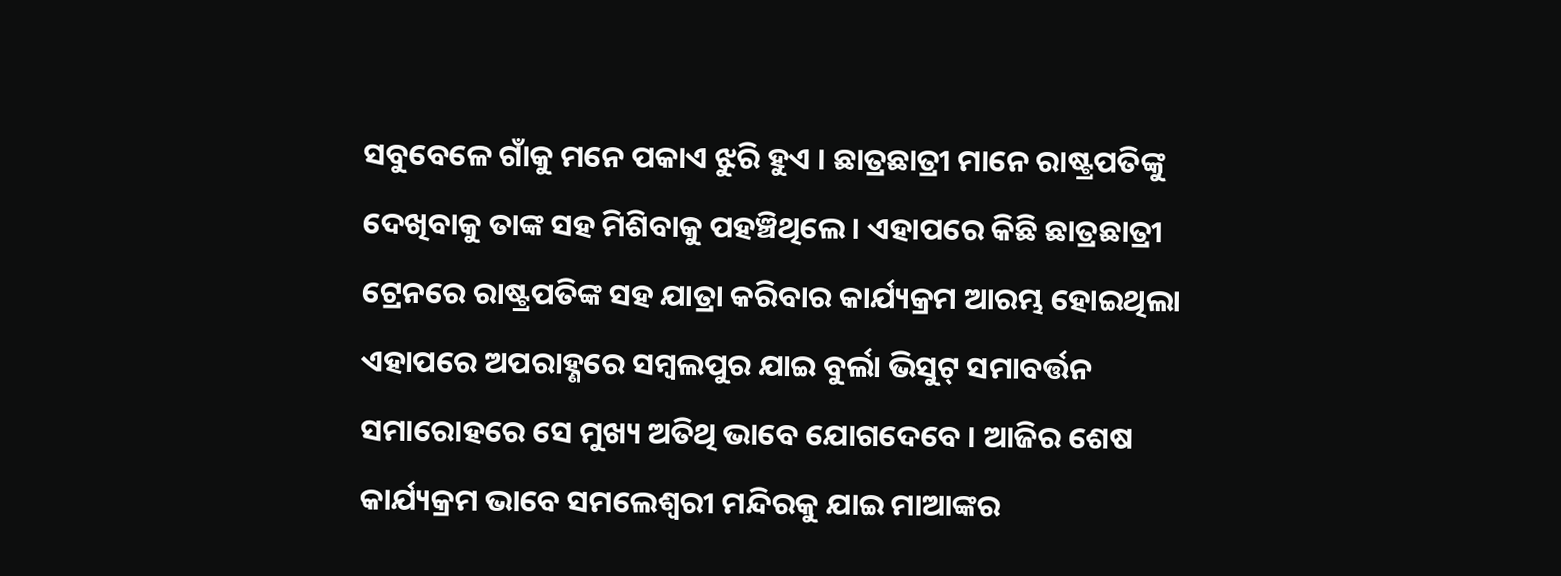ସବୁବେଳେ ଗାଁକୁ ମନେ ପକାଏ ଝୁରି ହୁଏ । ଛାତ୍ରଛାତ୍ରୀ ମାନେ ରାଷ୍ଟ୍ରପତିଙ୍କୁ ଦେଖିବାକୁ ତାଙ୍କ ସହ ମିଶିବାକୁ ପହଞ୍ଚିଥିଲେ । ଏହାପରେ କିଛି ଛାତ୍ରଛାତ୍ରୀ ଟ୍ରେନରେ ରାଷ୍ଟ୍ରପତିଙ୍କ ସହ ଯାତ୍ରା କରିବାର କାର୍ଯ୍ୟକ୍ରମ ଆରମ୍ଭ ହୋଇଥିଲା ଏହାପରେ ଅପରାହ୍ଣରେ ସମ୍ବଲପୁର ଯାଇ ବୁର୍ଲା ଭିସୁଟ୍ ସମାବର୍ତ୍ତନ ସମାରୋହରେ ସେ ମୁଖ୍ୟ ଅତିଥି ଭାବେ ଯୋଗଦେବେ । ଆଜିର ଶେଷ କାର୍ଯ୍ୟକ୍ରମ ଭାବେ ସମଲେଶ୍ୱରୀ ମନ୍ଦିରକୁ ଯାଇ ମାଆଙ୍କର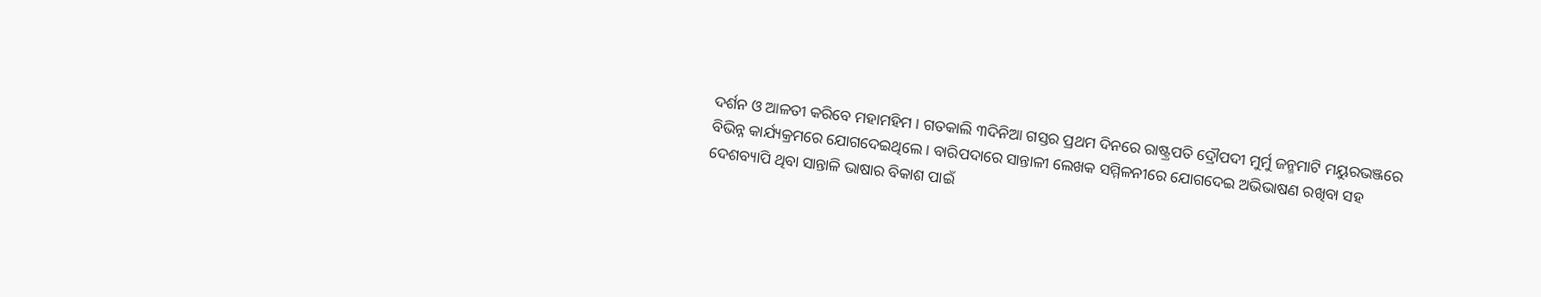ଦର୍ଶନ ଓ ଆଳତୀ କରିବେ ମହାମହିମ । ଗତକାଲି ୩ଦିନିଆ ଗସ୍ତର ପ୍ରଥମ ଦିନରେ ରାଷ୍ଟ୍ରପତି ଦ୍ରୌପଦୀ ମୁର୍ମୁ ଜନ୍ମମାଟି ମୟୁରଭଞ୍ଜରେ ବିଭିନ୍ନ କାର୍ଯ୍ୟକ୍ରମରେ ଯୋଗଦେଇଥିଲେ । ବାରିପଦାରେ ସାନ୍ତାଳୀ ଲେଖକ ସମ୍ମିଳନୀରେ ଯୋଗଦେଇ ଅଭିଭାଷଣ ରଖିବା ସହ ଦେଶବ୍ୟାପି ଥିବା ସାନ୍ତାଳି ଭାଷାର ବିକାଶ ପାଇଁ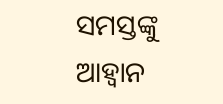ସମସ୍ତଙ୍କୁ ଆହ୍ୱାନ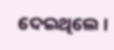ଦେଇଥିଲେ ।